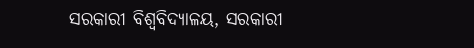ସରକାରୀ ବିଶ୍ୱବିଦ୍ୟାଳୟ, ସରକାରୀ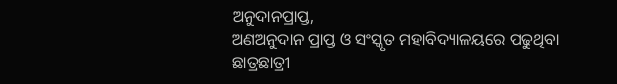ଅନୁଦାନପ୍ରାପ୍ତ,
ଅଣଅନୁଦାନ ପ୍ରାପ୍ତ ଓ ସଂସ୍କୃତ ମହାବିଦ୍ୟାଳୟରେ ପଢୁଥିବା ଛାତ୍ରଛାତ୍ରୀ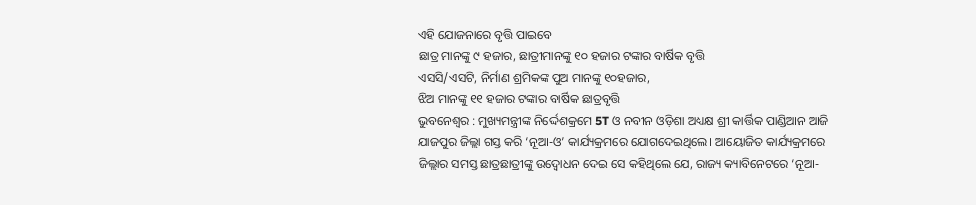ଏହି ଯୋଜନାରେ ବୃତ୍ତି ପାଇବେ
ଛାତ୍ର ମାନଙ୍କୁ ୯ ହଜାର, ଛାତ୍ରୀମାନଙ୍କୁ ୧୦ ହଜାର ଟଙ୍କାର ବାର୍ଷିକ ବୃତ୍ତି
ଏସସି/ଏସଟି, ନିର୍ମାଣ ଶ୍ରମିକଙ୍କ ପୁଅ ମାନଙ୍କୁ ୧୦ହଜାର,
ଝିଅ ମାନଙ୍କୁ ୧୧ ହଜାର ଟଙ୍କାର ବାର୍ଷିକ ଛାତ୍ରବୃତ୍ତି
ଭୁବନେଶ୍ବର : ମୁଖ୍ୟମନ୍ତ୍ରୀଙ୍କ ନିର୍ଦ୍ଦେଶକ୍ରମେ 5T ଓ ନବୀନ ଓଡ଼ିଶା ଅଧ୍ୟକ୍ଷ ଶ୍ରୀ କାର୍ତ୍ତିକ ପାଣ୍ଡିଆନ ଆଜି ଯାଜପୁର ଜିଲ୍ଲା ଗସ୍ତ କରି ‘ନୂଆ-ଓ’ କାର୍ଯ୍ୟକ୍ରମରେ ଯୋଗଦେଇଥିଲେ। ଆୟୋଜିତ କାର୍ଯ୍ୟକ୍ରମରେ ଜିଲ୍ଲାର ସମସ୍ତ ଛାତ୍ରଛାତ୍ରୀଙ୍କୁ ଉଦ୍ବୋଧନ ଦେଇ ସେ କହିଥିଲେ ଯେ, ରାଜ୍ୟ କ୍ୟାବିନେଟରେ ‘ନୂଆ-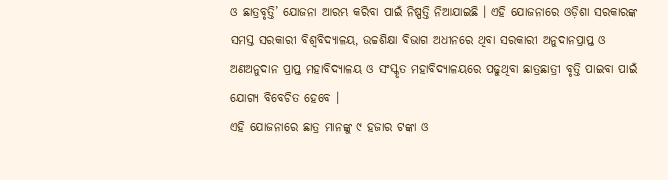ଓ ଛାତ୍ରବୃତ୍ତି’ ଯୋଜନା ଆରମ୍ଭ କରିବା ପାଇଁ ନିଷ୍ପତ୍ତି ନିଆଯାଇଛି । ଏହି ଯୋଜନାରେ ଓଡ଼ିଶା ସରକାରଙ୍କ ସମସ୍ତ ସରକାରୀ ବିଶ୍ୱବିଦ୍ୟାଳୟ, ଉଚ୍ଚଶିକ୍ଷା ବିଭାଗ ଅଧୀନରେ ଥିବା ସରକାରୀ ଅନୁଦାନପ୍ରାପ୍ତ ଓ ଅଣଅନୁଦାନ ପ୍ରାପ୍ତ ମହାବିଦ୍ୟାଳୟ ଓ ସଂସ୍କୃତ ମହାବିଦ୍ୟାଳୟରେ ପଢୁଥିବା ଛାତ୍ରଛାତ୍ରୀ ବୃତ୍ତି ପାଇବା ପାଇଁ ଯୋଗ୍ୟ ବିବେଚିତ ହେବେ ।
ଏହି ଯୋଜନାରେ ଛାତ୍ର ମାନଙ୍କୁ ୯ ହଜାର ଟଙ୍କା ଓ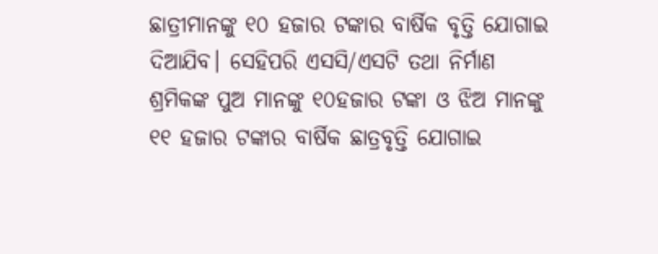ଛାତ୍ରୀମାନଙ୍କୁ ୧୦ ହଜାର ଟଙ୍କାର ବାର୍ଷିକ ବୃତ୍ତି ଯୋଗାଇ ଦିଆଯିବ। ସେହିପରି ଏସସି/ଏସଟି ତଥା ନିର୍ମାଣ ଶ୍ରମିକଙ୍କ ପୁଅ ମାନଙ୍କୁ ୧୦ହଜାର ଟଙ୍କା ଓ ଝିଅ ମାନଙ୍କୁ ୧୧ ହଜାର ଟଙ୍କାର ବାର୍ଷିକ ଛାତ୍ରବୃତ୍ତି ଯୋଗାଇ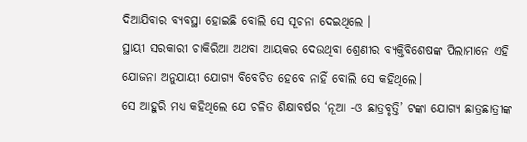ଦିଆଯିବାର ବ୍ୟବସ୍ଥା ହୋଇଛି ବୋଲି ସେ ସୂଚନା ଦେଇଥିଲେ ।
ସ୍ଥାୟୀ ସରକାରୀ ଚାକିରିଆ ଅଥବା ଆୟକର ଦେଉଥିବା ଶ୍ରେଣୀର ବ୍ୟକ୍ତିବିଶେଷଙ୍କ ପିଲାମାନେ ଏହି ଯୋଜନା ଅନୁଯାୟୀ ଯୋଗ୍ୟ ବିବେଚିତ ହେବେ ନାହିଁ ବୋଲି ସେ କହିଥିଲେ।
ସେ ଆହୁରି ମଧ୍ୟ କହିଥିଲେ ଯେ ଚଳିତ ଶିକ୍ଷାବର୍ଷର ‘ନୂଆ -ଓ ଛାତ୍ରବୃତ୍ତି’ ଟଙ୍କା ଯୋଗ୍ୟ ଛାତ୍ରଛାତ୍ରୀଙ୍କ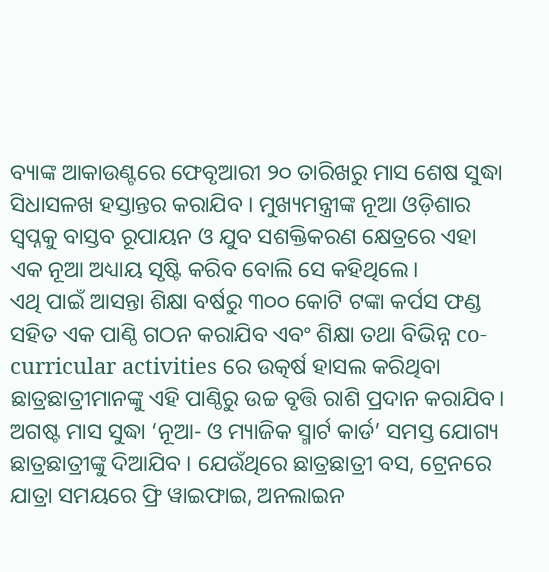ବ୍ୟାଙ୍କ ଆକାଉଣ୍ଟରେ ଫେବୃଆରୀ ୨୦ ତାରିଖରୁ ମାସ ଶେଷ ସୁଦ୍ଧା ସିଧାସଳଖ ହସ୍ତାନ୍ତର କରାଯିବ । ମୁଖ୍ୟମନ୍ତ୍ରୀଙ୍କ ନୂଆ ଓଡ଼ିଶାର ସ୍ଵପ୍ନକୁ ବାସ୍ତବ ରୂପାୟନ ଓ ଯୁବ ସଶକ୍ତିକରଣ କ୍ଷେତ୍ରରେ ଏହା ଏକ ନୂଆ ଅଧ୍ୟାୟ ସୃଷ୍ଟି କରିବ ବୋଲି ସେ କହିଥିଲେ।
ଏଥି ପାଇଁ ଆସନ୍ତା ଶିକ୍ଷା ବର୍ଷରୁ ୩୦୦ କୋଟି ଟଙ୍କା କର୍ପସ ଫଣ୍ଡ ସହିତ ଏକ ପାଣ୍ଠି ଗଠନ କରାଯିବ ଏବଂ ଶିକ୍ଷା ତଥା ବିଭିନ୍ନ co-curricular activities ରେ ଉତ୍କର୍ଷ ହାସଲ କରିଥିବା ଛାତ୍ରଛାତ୍ରୀମାନଙ୍କୁ ଏହି ପାଣ୍ଠିରୁ ଉଚ୍ଚ ବୃତ୍ତି ରାଶି ପ୍ରଦାନ କରାଯିବ। ଅଗଷ୍ଟ ମାସ ସୁଦ୍ଧା ‘ନୂଆ- ଓ ମ୍ୟାଜିକ ସ୍ମାର୍ଟ କାର୍ଡ’ ସମସ୍ତ ଯୋଗ୍ୟ ଛାତ୍ରଛାତ୍ରୀଙ୍କୁ ଦିଆଯିବ । ଯେଉଁଥିରେ ଛାତ୍ରଛାତ୍ରୀ ବସ, ଟ୍ରେନରେ ଯାତ୍ରା ସମୟରେ ଫ୍ରି ୱାଇଫାଇ, ଅନଲାଇନ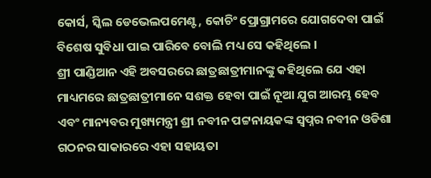କୋର୍ସ, ସ୍କିଲ ଡେଭେଲପମେଣ୍ଟ, କୋଚିଂ ପ୍ରୋଗ୍ରାମରେ ଯୋଗଦେବା ପାଇଁ ବିଶେଷ ସୁବିଧା ପାଇ ପାରିବେ ବୋଲି ମଧ୍ୟ ସେ କହିଥିଲେ ।
ଶ୍ରୀ ପାଣ୍ଡିଆନ ଏହି ଅବସରରେ ଛାତ୍ରଛାତ୍ରୀମାନଙ୍କୁ କହିଥିଲେ ଯେ ଏହା ମାଧ୍ୟମରେ ଛାତ୍ରଛାତ୍ରୀମାନେ ସଶକ୍ତ ହେବା ପାଇଁ ନୂଆ ଯୁଗ ଆରମ୍ଭ ହେବ ଏବଂ ମାନ୍ୟବର ମୁଖ୍ୟମନ୍ତ୍ରୀ ଶ୍ରୀ ନବୀନ ପଟ୍ଟନାୟକଙ୍କ ସ୍ୱପ୍ନର ନବୀନ ଓଡିଶା ଗଠନର ସାକାରରେ ଏହା ସହାୟତା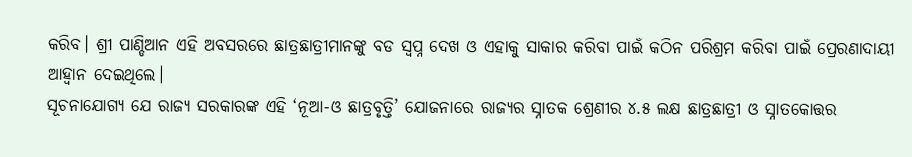କରିବ। ଶ୍ରୀ ପାଣ୍ଡିଆନ ଏହି ଅବସରରେ ଛାତ୍ରଛାତ୍ରୀମାନଙ୍କୁ ବଡ ସ୍ୱପ୍ନ ଦେଖ ଓ ଏହାକୁ ସାକାର କରିବା ପାଇଁ କଠିନ ପରିଶ୍ରମ କରିବା ପାଇଁ ପ୍ରେରଣାଦାୟୀ ଆହ୍ୱାନ ଦେଇଥିଲେ।
ସୂଚନାଯୋଗ୍ୟ ଯେ ରାଜ୍ୟ ସରକାରଙ୍କ ଏହି ‘ନୂଆ-ଓ ଛାତ୍ରବୃତ୍ତି’ ଯୋଜନାରେ ରାଜ୍ୟର ସ୍ନାତକ ଶ୍ରେଣୀର ୪.୫ ଲକ୍ଷ ଛାତ୍ରଛାତ୍ରୀ ଓ ସ୍ନାତକୋତ୍ତର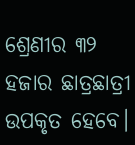ଶ୍ରେଣୀର ୩୨ ହଜାର ଛାତ୍ରଛାତ୍ରୀ ଉପକୃତ ହେବେ।